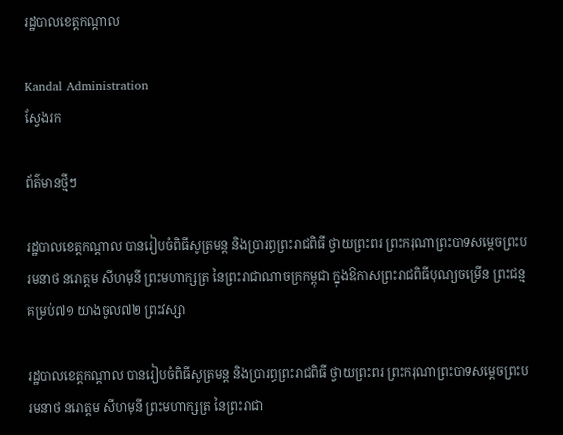រដ្ឋបាលខេត្តកណ្តាល

Kandal Administration
ស្វែងរក

ព័ត៌មានថ្មីៗ

រដ្ឋបាលខេត្តកណ្ដាល បានរៀបចំពិធីសូត្រមន្ត និងប្រារព្ធព្រះរាជពិធី ថ្វាយព្រះពរ ព្រះករុណាព្រះបាទសម្តេចព្រះបរមនាថ នរោត្តម សីហមុនី ព្រះមហាក្សត្រ នៃព្រះរាជាណាចក្រកម្ពុជា ក្នុងឱកាសព្រះរាជពិធីបុណ្យចម្រើន ព្រះជន្ម គម្រប់៧១ យាងចូល៧២ ព្រះវស្សា

រដ្ឋបាលខេត្តកណ្ដាល បានរៀបចំពិធីសូត្រមន្ត និងប្រារព្ធព្រះរាជពិធី ថ្វាយព្រះពរ ព្រះករុណាព្រះបាទសម្តេចព្រះបរមនាថ នរោត្តម សីហមុនី ព្រះមហាក្សត្រ នៃព្រះរាជា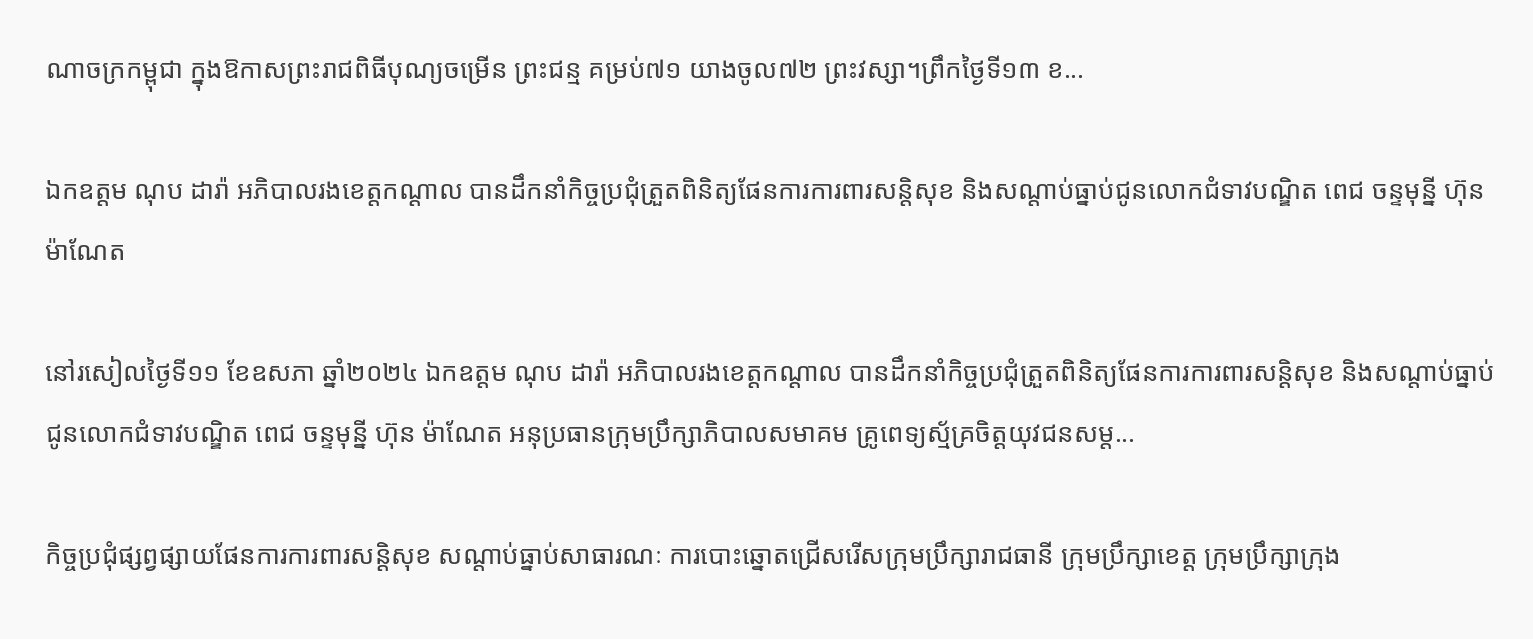ណាចក្រកម្ពុជា ក្នុងឱកាសព្រះរាជពិធីបុណ្យចម្រើន ព្រះជន្ម គម្រប់៧១ យាងចូល៧២ ព្រះវស្សា។ព្រឹកថ្ងៃទី១៣ ខ...

ឯកឧត្ដម ណុប ដារ៉ា អភិបាលរងខេត្តកណ្ដាល បានដឹកនាំកិច្ចប្រជុំត្រួតពិនិត្យផែនការការពារសន្តិសុខ និងសណ្តាប់ធ្នាប់ជូនលោកជំទាវបណ្ឌិត ពេជ ចន្ទមុន្នី ហ៊ុន ម៉ាណែត

នៅរសៀលថ្ងៃទី១១ ខែឧសភា ឆ្នាំ២០២៤ ឯកឧត្ដម ណុប ដារ៉ា អភិបាលរងខេត្តកណ្ដាល បានដឹកនាំកិច្ចប្រជុំត្រួតពិនិត្យផែនការការពារសន្តិសុខ និងសណ្តាប់ធ្នាប់ជូនលោកជំទាវបណ្ឌិត ពេជ ចន្ទមុន្នី ហ៊ុន ម៉ាណែត អនុប្រធានក្រុមប្រឹក្សាភិបាលសមាគម គ្រូពេទ្យស្ម័គ្រចិត្តយុវជនសម្ត...

កិច្ចប្រជុំផ្សព្វផ្សាយផែនការការពារសន្តិសុខ សណ្តាប់ធ្នាប់សាធារណៈ ការបោះឆ្នោតជ្រើសរើសក្រុមប្រឹក្សារាជធានី ក្រុមប្រឹក្សាខេត្ត ក្រុមប្រឹក្សាក្រុង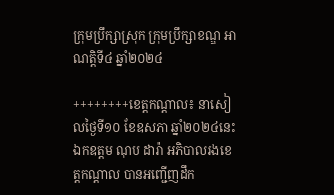ក្រុមប្រឹក្សាស្រុក ក្រុមប្រឹក្សាខណ្ឌ អាណត្តិទី៤ ឆ្នាំ២០២៤

++++++++ខេត្តកណ្ដាល៖ នាសៀលថ្ងៃទី១០ ខែឧសភា ឆ្នាំ២០២៤នេះ ឯកឧត្តម ណុប ដារ៉ា អភិបាលរងខេត្តកណ្តាល បានអញ្ជើញដឹក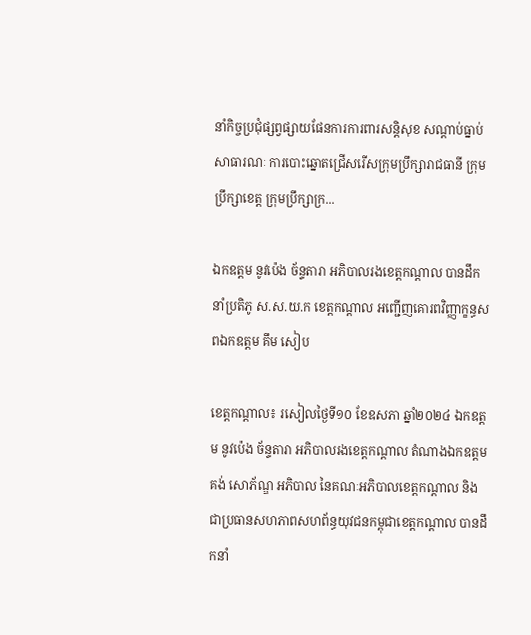នាំកិច្ចប្រជុំផ្សព្វផ្សាយផែនការការពារសន្តិសុខ សណ្តាប់ធ្នាប់សាធារណៈ ការបោះឆ្នោតជ្រើសរើសក្រុមប្រឹក្សារាជធានី ក្រុមប្រឹក្សាខេត្ត ក្រុមប្រឹក្សាក្រ...

ឯកឧត្ដម នូវប៉េង ច័ន្ទតារា អភិបាលរងខេត្តកណ្ដាល បានដឹកនាំប្រតិភូ ស.ស.យ.ក ខេត្តកណ្ដាល អញ្ជើញគោរពវិញ្ញាក្ខន្ធសពឯកឧត្តម គឹម សៀប

ខេត្តកណ្ដាល៖ រសៀលថ្ងៃទី១០ ខែឧសភា ឆ្នាំ២០២៤ ឯកឧត្ដម នូវប៉េង ច័ន្ទតារា អភិបាលរងខេត្តកណ្ដាល តំណាងឯកឧត្ដម គង់ សោភ័ណ្ឌ អភិបាល នៃគណៈអភិបាលខេត្តកណ្ដាល និងជាប្រធានសហភាពសហព័ន្ធយុវជនកម្ពុជាខេត្តកណ្ដាល បានដឹកនាំ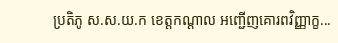ប្រតិភូ ស.ស.យ.ក ខេត្តកណ្ដាល អញ្ជើញគោរពវិញ្ញាក្ខ...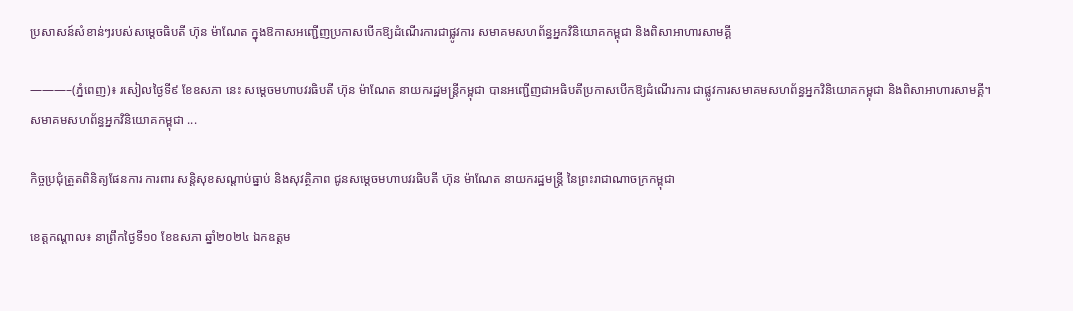ប្រសាសន៍សំខាន់ៗរបស់សម្តេចធិបតី ហ៊ុន ម៉ាណែត ក្នុងឱកាសអញ្ជើញប្រកាសបើកឱ្យដំណើរការជាផ្លូវការ សមាគមសហព័ន្ធអ្នកវិនិយោគកម្ពុជា និងពិសាអាហារសាមគ្គី

———–(ភ្នំពេញ)៖ រសៀលថ្ងៃទី៩ ខែឧសភា នេះ សម្តេចមហាបវរធិបតី ហ៊ុន ម៉ាណែត នាយករដ្ឋមន្ត្រីកម្ពុជា បានអញ្ជើញជាអធិបតីប្រកាសបើកឱ្យដំណើរការ ជាផ្លូវការសមាគមសហព័ន្ធអ្នកវិនិយោគកម្ពុជា និងពិសាអាហារសាមគ្គី។សមាគមសហព័ន្ធអ្នកវិនិយោគកម្ពុជា ...

កិច្ចប្រជុំត្រួតពិនិត្យផែនការ ការពារ សន្តិសុខសណ្តាប់ធ្នាប់ និងសុវត្ថិភាព ជូនសម្តេចមហាបវរធិបតី ហ៊ុន ម៉ាណែត នាយករដ្ឋមន្ត្រី នៃព្រះរាជាណាចក្រកម្ពុជា

ខេត្តកណ្តាល៖ នាព្រឹកថ្ងៃទី១០ ខែឧសភា ឆ្នាំ២០២៤ ឯកឧត្ដម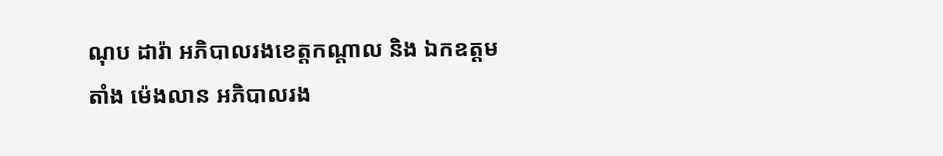ណុប ដារ៉ា អភិបាលរងខេត្តកណ្តាល និង ឯកឧត្ដម តាំង ម៉េងលាន អភិបាលរង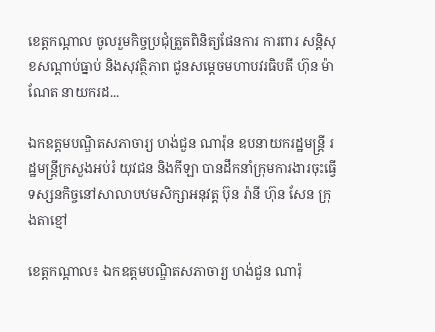ខេត្តកណ្តាល ចូលរួមកិច្ចប្រជុំត្រួតពិនិត្យផែនការ ការពារ សន្តិសុខសណ្តាប់ធ្នាប់ និងសុវត្ថិភាព ជូនសម្តេចមហាបវរធិបតី ហ៊ុន ម៉ាណែត នាយករដ...

ឯកឧត្ដមបណ្ឌិតសភាចារ្យ ហង់ជួន ណារ៉ុន ឧបនាយករដ្ឋមន្ត្រី រដ្ឋមន្ត្រីក្រសួងអប់រំ យុវជន និងកីឡា បានដឹកនាំក្រុមការងារចុះធ្វើទស្សនកិច្ចនៅសាលាបឋមសិក្សាអនុវត្ត ប៊ុន រ៉ានី ហ៊ុន សែន ក្រុងតាខ្មៅ

ខេត្តកណ្ដាល៖ ឯកឧត្ដមបណ្ឌិតសភាចារ្យ ហង់ជួន ណារ៉ុ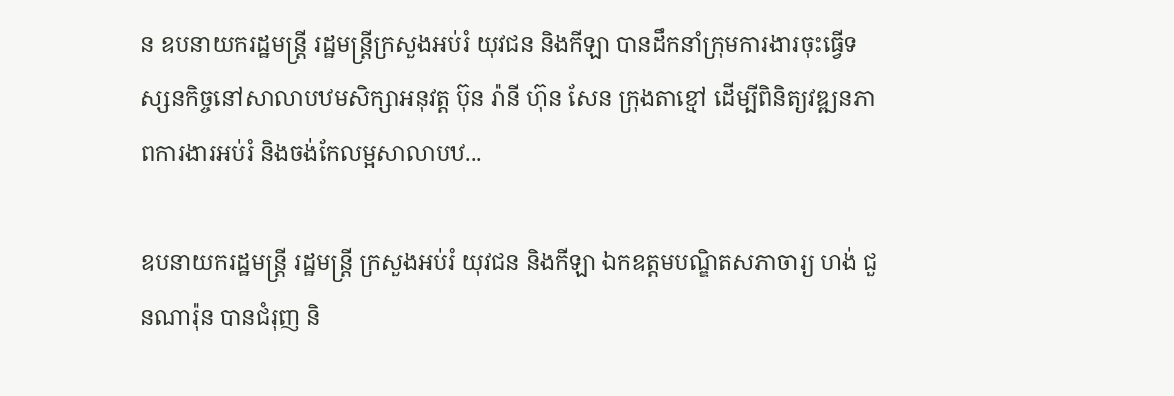ន ឧបនាយករដ្ឋមន្ត្រី រដ្ឋមន្ត្រីក្រសួងអប់រំ យុវជន និងកីឡា បានដឹកនាំក្រុមការងារចុះធ្វើទស្សនកិច្ចនៅសាលាបឋមសិក្សាអនុវត្ត ប៊ុន រ៉ានី ហ៊ុន សែន ក្រុងតាខ្មៅ ដើម្បីពិនិត្យវឌ្ឍនភាពការងារអប់រំ និងចង់កែលម្អសាលាបឋ...

ឧបនាយករដ្ឋមន្ត្រី រដ្ឋមន្ត្រី ក្រសួងអប់រំ យុវជន និងកីឡា ឯកឧត្តមបណ្ឌិតសភាចារ្យ ហង់ ជួនណារ៉ុន បានជំរុញ និ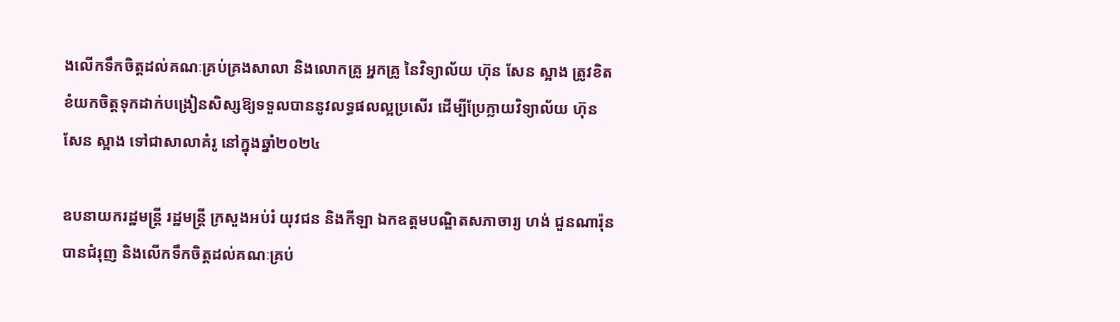ងលើកទឹកចិត្តដល់គណៈគ្រប់គ្រងសាលា និងលោកគ្រូ អ្នកគ្រូ នៃវិទ្យាល័យ ហ៊ុន សែន ស្អាង ត្រូវខិតខំយកចិត្តទុកដាក់បង្រៀនសិស្សឱ្យទទួលបាននូវលទ្ធផលល្អប្រសើរ ដើម្បីប្រែក្លាយវិទ្យាល័យ ហ៊ុន សែន ស្អាង ទៅជាសាលាគំរូ នៅក្នុងឆ្នាំ២០២៤

ឧបនាយករដ្ឋមន្ត្រី រដ្ឋមន្ត្រី ក្រសួងអប់រំ យុវជន និងកីឡា ឯកឧត្តមបណ្ឌិតសភាចារ្យ ហង់ ជួនណារ៉ុន បានជំរុញ និងលើកទឹកចិត្តដល់គណៈគ្រប់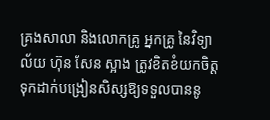គ្រងសាលា និងលោកគ្រូ អ្នកគ្រូ នៃវិទ្យាល័យ ហ៊ុន សែន ស្អាង ត្រូវខិតខំយកចិត្តទុកដាក់បង្រៀនសិស្សឱ្យទទួលបាននូ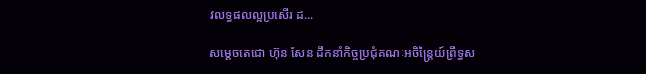វលទ្ធផលល្អប្រសើរ ដ...

សម្ដេចតេជោ ហ៊ុន សែន ដឹកនាំកិច្ចប្រជុំគណៈអចិន្ត្រៃយ៍ព្រឹទ្ធស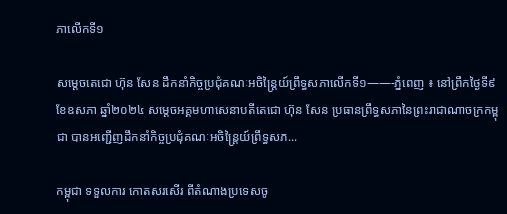ភាលើកទី១

សម្ដេចតេជោ ហ៊ុន សែន ដឹកនាំកិច្ចប្រជុំគណៈអចិន្ត្រៃយ៍ព្រឹទ្ធសភាលើកទី១——-ភ្នំពេញ ៖ នៅព្រឹកថ្ងៃទី៩ ខែឧសភា ឆ្នាំ២០២៤ សម្ដេចអគ្គមហាសេនាបតីតេជោ ហ៊ុន សែន ប្រធានព្រឹទ្ធសភានៃព្រះរាជាណាចក្រកម្ពុជា បានអញ្ជើញដឹកនាំកិច្ចប្រជុំគណៈអចិន្ត្រៃយ៍ព្រឹទ្ធសភ...

កម្ពុជា ទទួលការ កោតសរសើរ ពីតំណាងប្រទេសចូ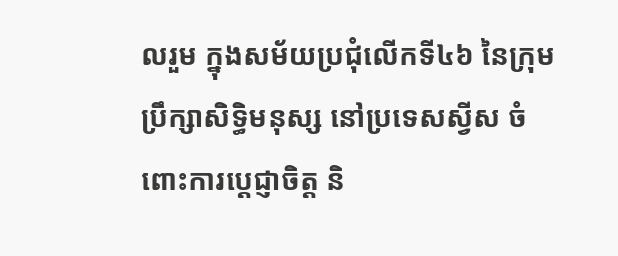លរួម ក្នុងសម័យប្រជុំលើកទី៤៦ នៃក្រុមប្រឹក្សាសិទ្ធិមនុស្ស នៅប្រទេសស្វីស ចំពោះការប្ដេជ្ញាចិត្ត និ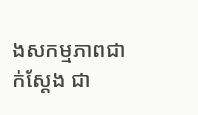ងសកម្មភាពជាក់ស្ដែង ជា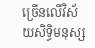ច្រើនលើវិស័យសិទ្ធិមនុស្ស